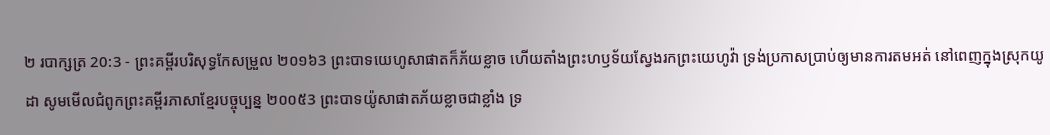២ របាក្សត្រ 20:3 - ព្រះគម្ពីរបរិសុទ្ធកែសម្រួល ២០១៦3 ព្រះបាទយេហូសាផាតក៏ភ័យខ្លាច ហើយតាំងព្រះហឫទ័យស្វែងរកព្រះយេហូវ៉ា ទ្រង់ប្រកាសប្រាប់ឲ្យមានការតមអត់ នៅពេញក្នុងស្រុកយូដា សូមមើលជំពូកព្រះគម្ពីរភាសាខ្មែរបច្ចុប្បន្ន ២០០៥3 ព្រះបាទយ៉ូសាផាតភ័យខ្លាចជាខ្លាំង ទ្រ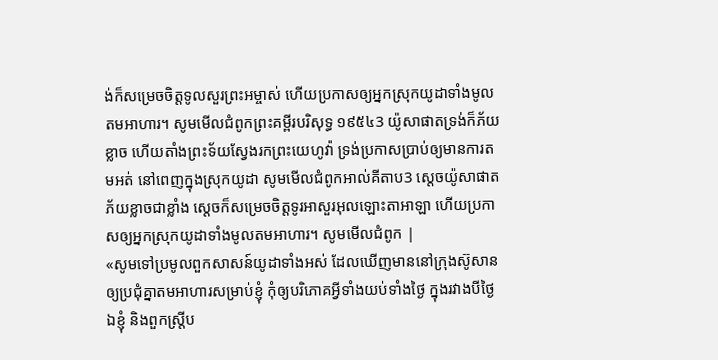ង់ក៏សម្រេចចិត្តទូលសួរព្រះអម្ចាស់ ហើយប្រកាសឲ្យអ្នកស្រុកយូដាទាំងមូលតមអាហារ។ សូមមើលជំពូកព្រះគម្ពីរបរិសុទ្ធ ១៩៥៤3 យ៉ូសាផាតទ្រង់ក៏ភ័យខ្លាច ហើយតាំងព្រះទ័យស្វែងរកព្រះយេហូវ៉ា ទ្រង់ប្រកាសប្រាប់ឲ្យមានការតមអត់ នៅពេញក្នុងស្រុកយូដា សូមមើលជំពូកអាល់គីតាប3 ស្តេចយ៉ូសាផាតភ័យខ្លាចជាខ្លាំង ស្តេចក៏សម្រេចចិត្តទូរអាសួរអុលឡោះតាអាឡា ហើយប្រកាសឲ្យអ្នកស្រុកយូដាទាំងមូលតមអាហារ។ សូមមើលជំពូក |
«សូមទៅប្រមូលពួកសាសន៍យូដាទាំងអស់ ដែលឃើញមាននៅក្រុងស៊ូសាន ឲ្យប្រជុំគ្នាតមអាហារសម្រាប់ខ្ញុំ កុំឲ្យបរិភោគអ្វីទាំងយប់ទាំងថ្ងៃ ក្នុងរវាងបីថ្ងៃ ឯខ្ញុំ និងពួកស្ត្រីប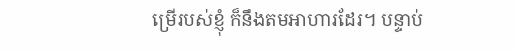ម្រើរបស់ខ្ញុំ ក៏នឹងតមអាហារដែរ។ បន្ទាប់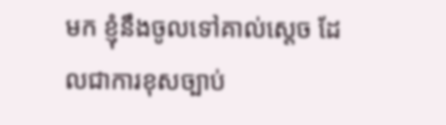មក ខ្ញុំនឹងចូលទៅគាល់ស្តេច ដែលជាការខុសច្បាប់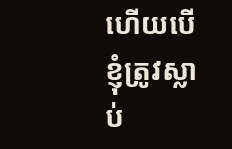ហើយបើខ្ញុំត្រូវស្លាប់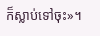ក៏ស្លាប់ទៅចុះ»។